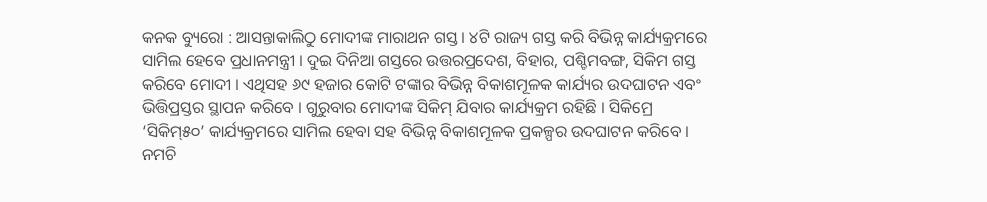କନକ ବ୍ୟୁରୋ : ଆସନ୍ତାକାଲିଠୁ ମୋଦୀଙ୍କ ମାରାଥନ ଗସ୍ତ । ୪ଟି ରାଜ୍ୟ ଗସ୍ତ କରି ବିଭିନ୍ନ କାର୍ଯ୍ୟକ୍ରମରେ ସାମିଲ ହେବେ ପ୍ରଧାନମନ୍ତ୍ରୀ । ଦୁଇ ଦିନିଆ ଗସ୍ତରେ ଉତ୍ତରପ୍ରଦେଶ, ବିହାର, ପଶ୍ଚିମବଙ୍ଗ, ସିକିମ ଗସ୍ତ କରିବେ ମୋଦୀ । ଏଥିସହ ୬୯ ହଜାର କୋଟି ଟଙ୍କାର ବିଭିନ୍ନ ବିକାଶମୂଳକ କାର୍ଯ୍ୟର ଉଦଘାଟନ ଏବଂ ଭିତ୍ତିପ୍ରସ୍ତର ସ୍ଥାପନ କରିବେ । ଗୁରୁବାର ମୋଦୀଙ୍କ ସିକିମ୍ ଯିବାର କାର୍ଯ୍ୟକ୍ରମ ରହିଛି । ସିକିମ୍ରେ ‘ସିକିମ୍୫୦’ କାର୍ଯ୍ୟକ୍ରମରେ ସାମିଲ ହେବା ସହ ବିଭିନ୍ନ ବିକାଶମୂଳକ ପ୍ରକଳ୍ପର ଉଦଘାଟନ କରିବେ । ନମଚି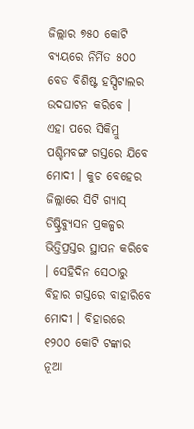ଜିଲ୍ଲାର ୭୫୦ କୋଟି ବ୍ୟୟରେ ନିର୍ମିତ ୫୦୦ ବେଡ ବିଶିଷ୍ଟ ହସ୍ପିଟାଲର ଉଦଘାଟନ କରିବେ ।
ଏହା ପରେ ସିକିମ୍ରୁ ପଶ୍ଚିମବଙ୍ଗ ଗସ୍ତରେ ଯିବେ ମୋଦୀ । କୁଚ ବେହେର ଜିଲ୍ଲାରେ ସିଟି ଗ୍ୟାସ୍ ଡିଷ୍ଟ୍ରିବ୍ୟୁସନ ପ୍ରକଳ୍ପର ଭିତ୍ତିପ୍ରସ୍ତର ସ୍ଥାପନ କରିବେ । ସେହିଦିନ ସେଠାରୁ ବିହାର ଗସ୍ତରେ ବାହାରିବେ ମୋଦୀ । ବିହାରରେ ୧୨୦୦ କୋଟି ଟଙ୍କାର ନୂଆ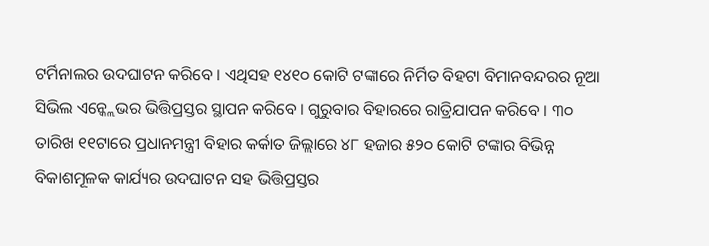ଟର୍ମିନାଲର ଉଦଘାଟନ କରିବେ । ଏଥିସହ ୧୪୧୦ କୋଟି ଟଙ୍କାରେ ନିର୍ମିତ ବିହଟା ବିମାନବନ୍ଦରର ନୂଆ ସିଭିଲ ଏନ୍କ୍ଲେଭର ଭିତ୍ତିପ୍ରସ୍ତର ସ୍ଥାପନ କରିବେ । ଗୁରୁବାର ବିହାରରେ ରାତ୍ରିଯାପନ କରିବେ । ୩୦ ତାରିଖ ୧୧ଟାରେ ପ୍ରଧାନମନ୍ତ୍ରୀ ବିହାର କର୍କାତ ଜିଲ୍ଲାରେ ୪୮ ହଜାର ୫୨୦ କୋଟି ଟଙ୍କାର ବିଭିନ୍ନ ବିକାଶମୂଳକ କାର୍ଯ୍ୟର ଉଦଘାଟନ ସହ ଭିତ୍ତିପ୍ରସ୍ତର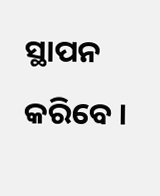ସ୍ଥାପନ କରିବେ ।